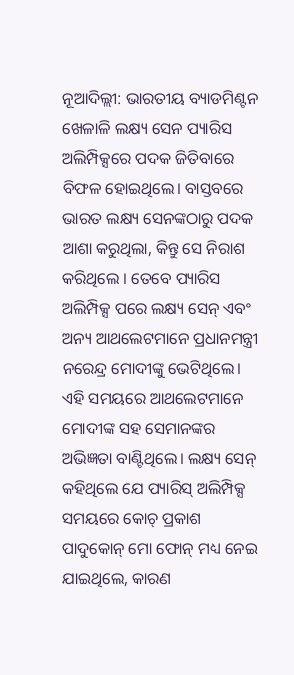ନୂଆଦିଲ୍ଲୀ: ଭାରତୀୟ ବ୍ୟାଡମିଣ୍ଟନ ଖେଳାଳି ଲକ୍ଷ୍ୟ ସେନ ପ୍ୟାରିସ ଅଲିମ୍ପିକ୍ସରେ ପଦକ ଜିତିବାରେ ବିଫଳ ହୋଇଥିଲେ। ବାସ୍ତବରେ ଭାରତ ଲକ୍ଷ୍ୟ ସେନଙ୍କଠାରୁ ପଦକ ଆଶା କରୁଥିଲା, କିନ୍ତୁ ସେ ନିରାଶ କରିଥିଲେ । ତେବେ ପ୍ୟାରିସ ଅଲିମ୍ପିକ୍ସ ପରେ ଲକ୍ଷ୍ୟ ସେନ୍ ଏବଂ ଅନ୍ୟ ଆଥଲେଟମାନେ ପ୍ରଧାନମନ୍ତ୍ରୀ ନରେନ୍ଦ୍ର ମୋଦୀଙ୍କୁ ଭେଟିଥିଲେ। ଏହି ସମୟରେ ଆଥଲେଟମାନେ ମୋଦୀଙ୍କ ସହ ସେମାନଙ୍କର ଅଭିଜ୍ଞତା ବାଣ୍ଟିଥିଲେ। ଲକ୍ଷ୍ୟ ସେନ୍ କହିଥିଲେ ଯେ ପ୍ୟାରିସ୍ ଅଲିମ୍ପିକ୍ସ ସମୟରେ କୋଚ୍ ପ୍ରକାଶ ପାଦୁକୋନ୍ ମୋ ଫୋନ୍ ମଧ୍ୟ ନେଇ ଯାଇଥିଲେ, କାରଣ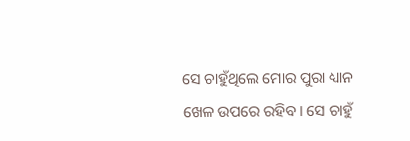ସେ ଚାହୁଁଥିଲେ ମୋର ପୁରା ଧ୍ୟାନ ଖେଳ ଉପରେ ରହିବ। ସେ ଚାହୁଁ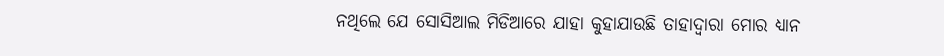ନଥିଲେ ଯେ ସୋସିଆଲ ମିଡିଆରେ ଯାହା କୁହାଯାଉଛି ତାହାଦ୍ୱାରା ମୋର ଧ୍ୟାନ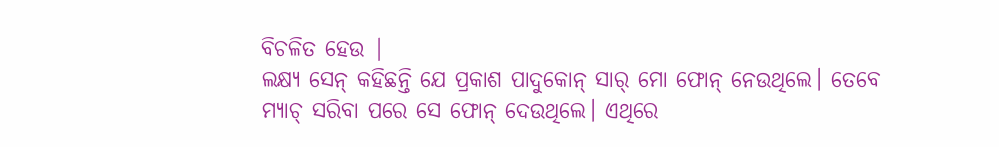ବିଚଳିତ ହେଉ |
ଲକ୍ଷ୍ୟ ସେନ୍ କହିଛନ୍ତି ଯେ ପ୍ରକାଶ ପାଦୁକୋନ୍ ସାର୍ ମୋ ଫୋନ୍ ନେଉଥିଲେ। ତେବେ ମ୍ୟାଚ୍ ସରିବା ପରେ ସେ ଫୋନ୍ ଦେଉଥିଲେ। ଏଥିରେ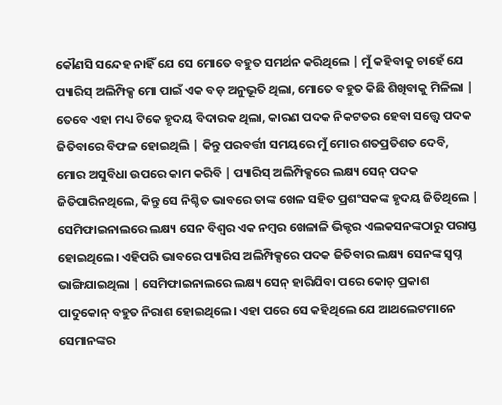କୌଣସି ସନ୍ଦେହ ନାହିଁ ଯେ ସେ ମୋତେ ବହୁତ ସମର୍ଥନ କରିଥିଲେ | ମୁଁ କହିବାକୁ ଚାହେଁ ଯେ ପ୍ୟାରିସ୍ ଅଲିମ୍ପିକ୍ସ ମୋ ପାଇଁ ଏକ ବଡ଼ ଅନୁଭୂତି ଥିଲା, ମୋତେ ବହୁତ କିଛି ଶିଖିବାକୁ ମିଳିଲା | ତେବେ ଏହା ମଧ୍ୟ ଟିକେ ହୃଦୟ ବିଦାରକ ଥିଲା, କାରଣ ପଦକ ନିକଟତର ହେବା ସତ୍ତ୍ୱେ ପଦକ ଜିତିବାରେ ବିଫଳ ହୋଇଥିଲି | କିନ୍ତୁ ପରବର୍ତ୍ତୀ ସମୟରେ ମୁଁ ମୋର ଶତପ୍ରତିଶତ ଦେବି, ମୋର ଅସୁବିଧା ଉପରେ କାମ କରିବି | ପ୍ୟାରିସ୍ ଅଲିମ୍ପିକ୍ସରେ ଲକ୍ଷ୍ୟ ସେନ୍ ପଦକ ଜିତିପାରିନଥିଲେ, କିନ୍ତୁ ସେ ନିଶ୍ଚିତ ଭାବରେ ତାଙ୍କ ଖେଳ ସହିତ ପ୍ରଶଂସକଙ୍କ ହୃଦୟ ଜିତିଥିଲେ | ସେମିଫାଇନାଲରେ ଲକ୍ଷ୍ୟ ସେନ ବିଶ୍ୱର ଏକ ନମ୍ବର ଖେଳାଳି ଭିକ୍ଟର ଏଲକସନଙ୍କଠାରୁ ପରାସ୍ତ ହୋଇଥିଲେ। ଏହିପରି ଭାବରେ ପ୍ୟାରିସ ଅଲିମ୍ପିକ୍ସରେ ପଦକ ଜିତିବାର ଲକ୍ଷ୍ୟ ସେନଙ୍କ ସ୍ୱପ୍ନ ଭାଙ୍ଗିଯାଇଥିଲା | ସେମିଫାଇନାଲରେ ଲକ୍ଷ୍ୟ ସେନ୍ ହାରିଯିବା ପରେ କୋଚ୍ ପ୍ରକାଶ ପାଦୁକୋନ୍ ବହୁତ ନିରାଶ ହୋଇଥିଲେ। ଏହା ପରେ ସେ କହିଥିଲେ ଯେ ଆଥଲେଟମାନେ ସେମାନଙ୍କର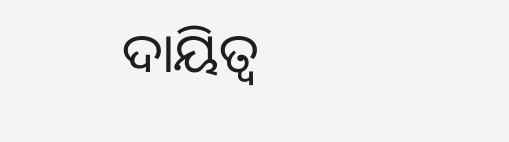ଦାୟିତ୍ୱ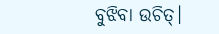ବୁଝିବା ଉଚିତ୍।